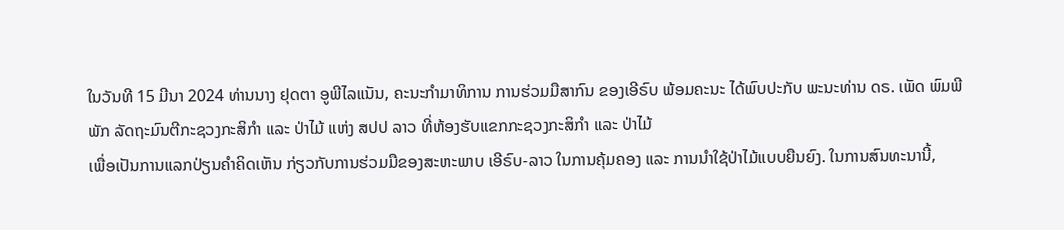ໃນວັນທີ 15 ມີນາ 2024 ທ່ານນາງ ຢຸດຕາ ອູພີໄລແນັນ, ຄະນະກຳມາທິການ ການຮ່ວມມືສາກົນ ຂອງເອີຣົບ ພ້ອມຄະນະ ໄດ້ພົບປະກັບ ພະນະທ່ານ ດຣ. ເພັດ ພົມພີພັກ ລັດຖະມົນຕີກະຊວງກະສິກຳ ແລະ ປ່າໄມ້ ແຫ່ງ ສປປ ລາວ ທີ່ຫ້ອງຮັບແຂກກະຊວງກະສິກຳ ແລະ ປ່າໄມ້
ເພື່ອເປັນການແລກປ່ຽນຄໍາຄິດເຫັນ ກ່ຽວກັບການຮ່ວມມືຂອງສະຫະພາບ ເອີຣົບ-ລາວ ໃນການຄຸ້ມຄອງ ແລະ ການນຳໃຊ້ປ່າໄມ້ແບບຍືນຍົງ. ໃນການສົນທະນານີ້,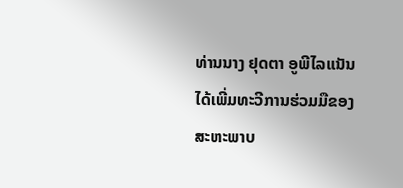ທ່ານນາງ ຢຸດຕາ ອູພີໄລແນັນ ໄດ້ເພີ່ມທະວີການຮ່ວມມືຂອງສະຫະພາບ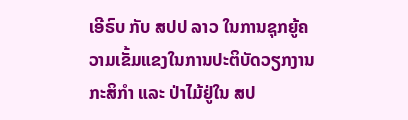ເອີຣົບ ກັບ ສປປ ລາວ ໃນການຊຸກຍູ້ຄວາມເຂັ້ມແຂງໃນການປະຕິບັດວຽກງານກະສິກຳ ແລະ ປ່າໄມ້ຢູ່ໃນ ສປ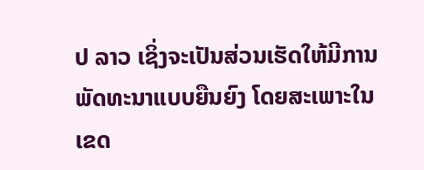ປ ລາວ ເຊິ່ງຈະເປັນສ່ວນເຮັດໃຫ້ມີການພັດທະນາແບບຍືນຍົງ ໂດຍສະເພາະໃນເຂດ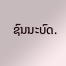ຊົນນະບົດ.